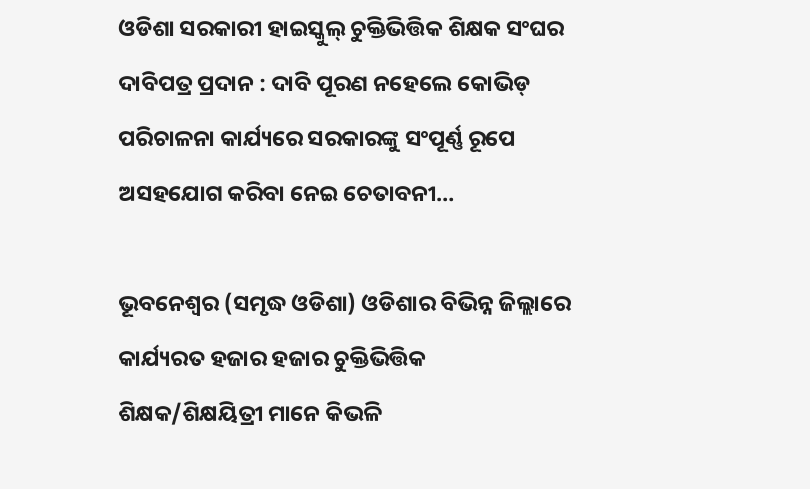ଓଡିଶା ସରକାରୀ ହାଇସ୍କୁଲ୍ ଚୁକ୍ତିଭିତ୍ତିକ ଶିକ୍ଷକ ସଂଘର ଦାବିପତ୍ର ପ୍ରଦାନ : ଦାବି ପୂରଣ ନହେଲେ କୋଭିଡ୍ ପରିଚାଳନା କାର୍ଯ୍ୟରେ ସରକାରଙ୍କୁ ସଂପୂର୍ଣ୍ଣ ରୂପେ ଅସହଯୋଗ କରିବା ନେଇ ଚେତାବନୀ…

ଭୂବନେଶ୍ୱର (ସମୃଦ୍ଧ ଓଡିଶା) ଓଡିଶାର ବିଭିନ୍ନ ଜିଲ୍ଲାରେ କାର୍ଯ୍ୟରତ ହଜାର ହଜାର ଚୁକ୍ତିଭିତ୍ତିକ ଶିକ୍ଷକ/ଶିକ୍ଷୟିତ୍ରୀ ମାନେ କିଭଳି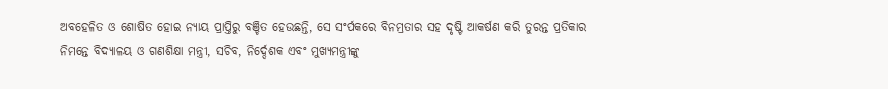ଅବହେଳିତ ଓ ଶୋଷିତ ହୋଇ ନ୍ୟାୟ ପ୍ରାପ୍ତିରୁ ବଞ୍ଚିତ ହେଉଛନ୍ତି, ସେ ସଂର୍ପକରେ ବିନମ୍ରତାର ସହ ଦୃଷ୍ଟି ଆକର୍ଷଣ କରି ତୁରନ୍ତ ପ୍ରତିକାର ନିମନ୍ତେ ବିଦ୍ୟାଳୟ ଓ ଗଣଶିକ୍ଷା ମନ୍ତ୍ରୀ, ସଚିବ, ନିର୍ଦ୍ଦେଶକ ଏବଂ ମୁଖ୍ୟମନ୍ତ୍ରୀଙ୍କୁ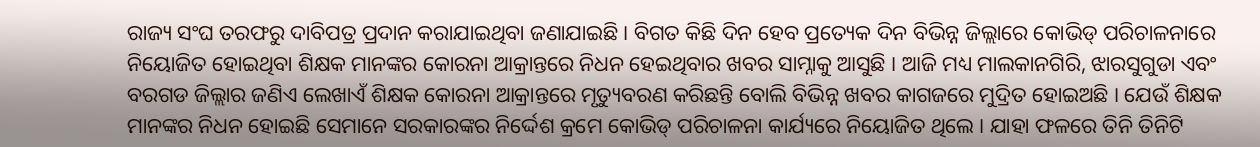ରାଜ୍ୟ ସଂଘ ତରଫରୁ ଦାବିପତ୍ର ପ୍ରଦାନ କରାଯାଇଥିବା ଜଣାଯାଇଛି । ବିଗତ କିଛି ଦିନ ହେବ ପ୍ରତ୍ୟେକ ଦିନ ବିଭିନ୍ନ ଜିଲ୍ଲାରେ କୋଭିଡ୍ ପରିଚାଳନାରେ ନିୟୋଜିତ ହୋଇଥିବା ଶିକ୍ଷକ ମାନଙ୍କର କୋରନା ଆକ୍ରାନ୍ତରେ ନିଧନ ହେଇଥିବାର ଖବର ସାମ୍ନାକୁ ଆସୁଛି । ଆଜି ମଧ୍ୟ ମାଲକାନଗିରି, ଝାରସୁଗୁଡା ଏବଂ ବରଗଡ ଜିଲ୍ଲାର ଜଣିଏ ଲେଖାଏଁ ଶିକ୍ଷକ କୋରନା ଆକ୍ରାନ୍ତରେ ମୃତ୍ୟୁବରଣ କରିଛନ୍ତି ବୋଲି ବିଭିନ୍ନ ଖବର କାଗଜରେ ମୁଦ୍ରିତ ହୋଇଅଛି । ଯେଉଁ ଶିକ୍ଷକ ମାନଙ୍କର ନିଧନ ହୋଇଛି ସେମାନେ ସରକାରଙ୍କର ନିର୍ଦ୍ଦେଶ କ୍ରମେ କୋଭିଡ୍ ପରିଚାଳନା କାର୍ଯ୍ୟରେ ନିୟୋଜିତ ଥିଲେ । ଯାହା ଫଳରେ ତିନି ତିନିଟି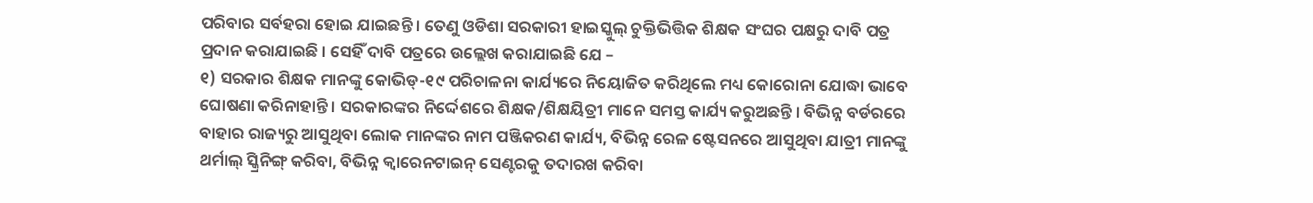ପରିବାର ସର୍ବହରା ହୋଇ ଯାଇଛନ୍ତି । ତେଣୁ ଓଡିଶା ସରକାରୀ ହାଇସ୍କୁଲ୍ ଚୁକ୍ତିଭିତ୍ତିକ ଶିକ୍ଷକ ସଂଘର ପକ୍ଷରୁ ଦାବି ପତ୍ର ପ୍ରଦାନ କରାଯାଇଛି । ସେହିଁ ଦାବି ପତ୍ରରେ ଉଲ୍ଲେଖ କରାଯାଇଛି ଯେ –
୧) ସରକାର ଶିକ୍ଷକ ମାନଙ୍କୁ କୋଭିଡ୍-୧୯ ପରିଚାଳନା କାର୍ଯ୍ୟରେ ନିୟୋଜିତ କରିଥିଲେ ମଧ୍ୟ କୋରୋନା ଯୋଦ୍ଧା ଭାବେ ଘୋଷଣା କରିନାହାନ୍ତି । ସରକାରଙ୍କର ନିର୍ଦ୍ଦେଶରେ ଶିକ୍ଷକ/ଶିକ୍ଷୟିତ୍ରୀ ମାନେ ସମସ୍ତ କାର୍ଯ୍ୟ କରୁଅଛନ୍ତି । ବିଭିନ୍ନ ବର୍ଡରରେ ବାହାର ରାଜ୍ୟରୁ ଆସୁଥିବା ଲୋକ ମାନଙ୍କର ନାମ ପଞ୍ଜିକରଣ କାର୍ଯ୍ୟ, ବିଭିନ୍ନ ରେଳ ଷ୍ଟେସନରେ ଆସୁଥିବା ଯାତ୍ରୀ ମାନଙ୍କୁ ଥର୍ମାଲ୍ ସ୍କ୍ରିନିଙ୍ଗ୍ କରିବା, ବିଭିନ୍ନ କ୍ଵାରେନଟାଇନ୍ ସେଣ୍ଟରକୁ ତଦାରଖ କରିବା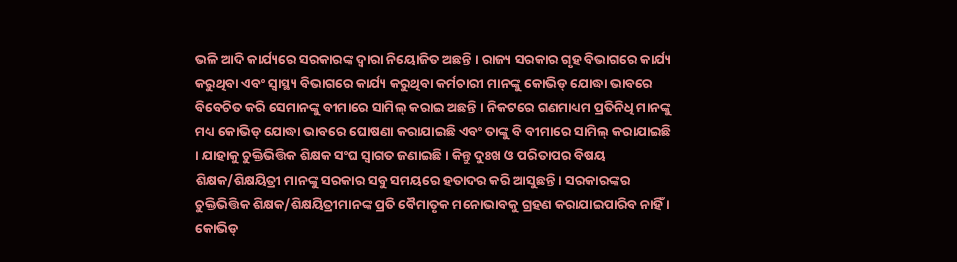ଭଳି ଆଦି କାର୍ଯ୍ୟରେ ସରକାରଙ୍କ ଦ୍ୱାରା ନିୟୋଜିତ ଅଛନ୍ତି । ରାଜ୍ୟ ସରକାର ଗୃହ ବିଭାଗରେ କାର୍ଯ୍ୟ କରୁଥିବା ଏବଂ ସ୍ୱାସ୍ଥ୍ୟ ବିଭାଗରେ କାର୍ଯ୍ୟ କରୁଥିବା କର୍ମଚାରୀ ମାନଙ୍କୁ କୋଭିଡ୍ ଯୋଦ୍ଧା ଭାବରେ ବିବେଚିତ କରି ସେମାନଙ୍କୁ ବୀମାରେ ସାମିଲ୍ କରାଇ ଅଛନ୍ତି । ନିକଟରେ ଗଣମାଧ୍ୟମ ପ୍ରତିନିଧି ମାନଙ୍କୁ ମଧ୍ୟ କୋଭିଡ୍ ଯୋଦ୍ଧା ଭାବରେ ଘୋଷଣା କରାଯାଇଛି ଏବଂ ତାଙ୍କୁ ବି ବୀମାରେ ସାମିଲ୍ କରାଯାଇଛି । ଯାହାକୁ ଚୁକ୍ତିଭିତ୍ତିକ ଶିକ୍ଷକ ସଂଘ ସ୍ୱାଗତ ଜଣାଇଛି । କିନ୍ତୁ ଦୁଃଖ ଓ ପରିତାପର ବିଷୟ ଶିକ୍ଷକ/ଶିକ୍ଷୟିତ୍ରୀ ମାନଙ୍କୁ ସରକାର ସବୁ ସମୟରେ ହତାଦର କରି ଆସୁଛନ୍ତି । ସରକାରଙ୍କର ଚୁକ୍ତିଭିତ୍ତିକ ଶିକ୍ଷକ/ଶିକ୍ଷୟିତ୍ରୀମାନଙ୍କ ପ୍ରତି ବୈମାତୃକ ମନୋଭାବକୁ ଗ୍ରହଣ କରାଯାଇପାରିବ ନାହିଁ । କୋଭିଡ୍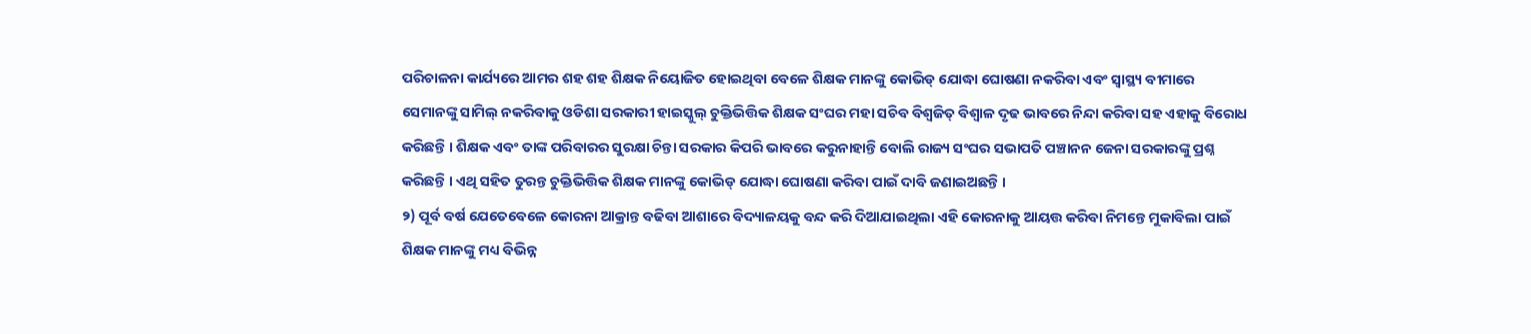ପରିଚାଳନା କାର୍ଯ୍ୟରେ ଆମର ଶହ ଶହ ଶିକ୍ଷକ ନିୟୋଜିତ ହୋଇଥିବା ବେଳେ ଶିକ୍ଷକ ମାନଙ୍କୁ କୋଭିଡ୍ ଯୋଦ୍ଧା ଘୋଷଣା ନକରିବା ଏବଂ ସ୍ୱାସ୍ଥ୍ୟ ବୀମାରେ ସେମାନଙ୍କୁ ସାମିଲ୍ ନକରିବାକୁ ଓଡିଶା ସରକାରୀ ହାଇସ୍କୁଲ୍ ଚୁକ୍ତିଭିତ୍ତିକ ଶିକ୍ଷକ ସଂଘର ମହା ସଚିବ ବିଶ୍ୱଜିତ୍ ବିଶ୍ୱାଳ ଦୃଢ ଭାବରେ ନିନ୍ଦା କରିବା ସହ ଏହାକୁ ବିରୋଧ କରିଛନ୍ତି । ଶିକ୍ଷକ ଏବଂ ତାଙ୍କ ପରିବାରର ସୁରକ୍ଷା ଚିନ୍ତା ସରକାର କିପରି ଭାବରେ କରୁନାହାନ୍ତି ବୋଲି ରାଜ୍ୟ ସଂଘର ସଭାପତି ପଞ୍ଚାନନ ଜେନା ସରକାରଙ୍କୁ ପ୍ରଶ୍ନ କରିଛନ୍ତି । ଏଥି ସହିତ ତୁରନ୍ତ ଚୁକ୍ତିଭିତ୍ତିକ ଶିକ୍ଷକ ମାନଙ୍କୁ କୋଭିଡ୍ ଯୋଦ୍ଧା ଘୋଷଣା କରିବା ପାଇଁ ଦାବି ଜଣାଇଅଛନ୍ତି ।
୨) ପୂର୍ବ ବର୍ଷ ଯେତେବେଳେ କୋରନା ଆକ୍ରାନ୍ତ ବଢିବା ଆଶାରେ ବିଦ୍ୟାଳୟକୁ ବନ୍ଦ କରି ଦିଆଯାଇଥିଲା ଏହି କୋରନାକୁ ଆୟତ୍ତ କରିବା ନିମନ୍ତେ ମୁକାବିଲା ପାଇଁ ଶିକ୍ଷକ ମାନଙ୍କୁ ମଧ୍ୟ ବିଭିନ୍ନ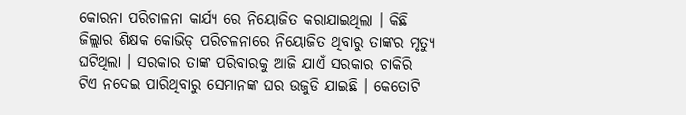କୋରନା ପରିଚାଳନା କାର୍ଯ୍ୟ ରେ ନିୟୋଜିତ କରାଯାଇଥିଲା । କିଛି ଜିଲ୍ଲାର ଶିକ୍ଷକ କୋଭିଡ୍ ପରିଚଳନାରେ ନିୟୋଜିତ ଥିବାରୁ ତାଙ୍କର ମୃତ୍ୟୁ ଘଟିଥିଲା । ସରକାର ତାଙ୍କ ପରିବାରକୁ ଆଜି ଯାଏଁ ସରକାର ଚାକିରି ଟିଏ ନଦେଇ ପାରିଥିବାରୁ ସେମାନଙ୍କ ଘର ଉଜୁଡି ଯାଇଛି । କେତୋଟି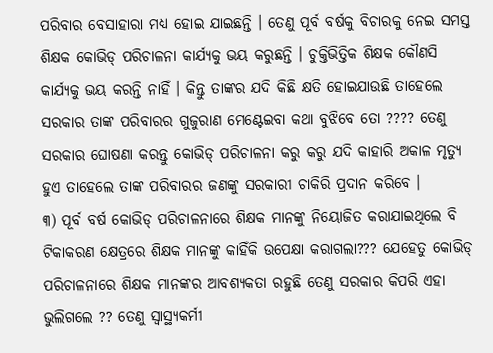ପରିବାର ବେସାହାରା ମଧ୍ୟ ହୋଇ ଯାଇଛନ୍ତି । ତେଣୁ ପୂର୍ବ ବର୍ଷକୁ ବିଚାରକୁ ନେଇ ସମସ୍ତ ଶିକ୍ଷକ କୋଭିଡ୍ ପରିଚାଳନା କାର୍ଯ୍ୟକୁ ଭୟ କରୁଛନ୍ତି । ଚୁକ୍ତିଭିତ୍ତିକ ଶିକ୍ଷକ କୌଣସି କାର୍ଯ୍ୟକୁ ଭୟ କରନ୍ତି ନାହିଁ । କିନ୍ତୁ ତାଙ୍କର ଯଦି କିଛି କ୍ଷତି ହୋଇଯାଉଛି ତାହେଲେ ସରକାର ତାଙ୍କ ପରିବାରର ଗୁଜୁରାଣ ମେଣ୍ଟେଇବା କଥା ବୁଝିବେ ତୋ ???? ତେଣୁ ସରକାର ଘୋଷଣା କରନ୍ତୁ କୋଭିଡ୍ ପରିଚାଳନା କରୁ କରୁ ଯଦି କାହାରି ଅକାଳ ମୃତ୍ୟୁ ହୁଏ ତାହେଲେ ତାଙ୍କ ପରିବାରର ଜଣଙ୍କୁ ସରକାରୀ ଚାକିରି ପ୍ରଦାନ କରିବେ ।
୩) ପୂର୍ବ ବର୍ଷ କୋଭିଡ୍ ପରିଚାଳନାରେ ଶିକ୍ଷକ ମାନଙ୍କୁ ନିୟୋଜିତ କରାଯାଇଥିଲେ ବି ଟିକାକରଣ କ୍ଷେତ୍ରରେ ଶିକ୍ଷକ ମାନଙ୍କୁ କାହିଁକି ଉପେକ୍ଷା କରାଗଲା??? ଯେହେତୁ କୋଭିଡ୍ ପରିଚାଳନାରେ ଶିକ୍ଷକ ମାନଙ୍କର ଆବଶ୍ୟକତା ରହୁଛି ତେଣୁ ସରକାର କିପରି ଏହା ଭୁଲିଗଲେ ?? ତେଣୁ ସ୍ୱାସ୍ଥ୍ୟକର୍ମୀ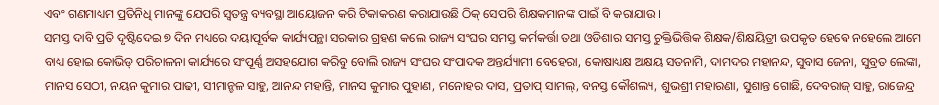ଏବଂ ଗଣମାଧ୍ୟମ ପ୍ରତିନିଧି ମାନଙ୍କୁ ଯେପରି ସ୍ୱତନ୍ତ୍ର ବ୍ୟବସ୍ଥା ଆୟୋଜନ କରି ଟିକାକରଣ କରାଯାଉଛି ଠିକ୍ ସେପରି ଶିକ୍ଷକମାନଙ୍କ ପାଇଁ ବି କରାଯାଉ ।
ସମସ୍ତ ଦାବି ପ୍ରତି ଦୃଷ୍ଟିଦେଇ ୭ ଦିନ ମଧ୍ୟରେ ଦୟାପୂର୍ବକ କାର୍ଯ୍ୟପନ୍ଥା ସରକାର ଗ୍ରହଣ କଲେ ରାଜ୍ୟ ସଂଘର ସମସ୍ତ କର୍ମକର୍ତ୍ତା ତଥା ଓଡିଶାର ସମସ୍ତ ଚୁକ୍ତିଭିତ୍ତିକ ଶିକ୍ଷକ/ଶିକ୍ଷୟିତ୍ରୀ ଉପକୃତ ହେଵେ ନହେଲେ ଆମେ ବାଧ୍ୟ ହୋଇ କୋଭିଡ୍ ପରିଚାଳନା କାର୍ଯ୍ୟରେ ସଂପୂର୍ଣ୍ଣ ଅସହଯୋଗ କରିବୁ ବୋଲି ରାଜ୍ୟ ସଂଘର ସଂପାଦକ ଅନ୍ତର୍ଯ୍ୟାମୀ ବେହେରା, କୋଷାଧ୍ୟକ୍ଷ ଅକ୍ଷୟ ସତନାମି, ଦାମଦର ମହାନନ୍ଦ, ସୁବାସ ଜେନା, ସୁବ୍ରତ ଲେଙ୍କା, ମାନସ ସେଠୀ, ନୟନ କୁମାର ପାଢୀ, ସୀମାନ୍ଚଳ ସାହୁ, ଆନନ୍ଦ ମହାନ୍ତି, ମାନସ କୁମାର ପୁହାଣ, ମନୋହର ଦାସ, ପ୍ରତାପ୍ ସାମଲ୍, ବନସ୍ତ କୌଶଲ୍ୟ, ଶୁଭଶ୍ରୀ ମହାରଣା, ସୁଶାନ୍ତ ଗୋଛି, ଦେବରାଜ୍ ସାହୁ, ରାଜେନ୍ଦ୍ର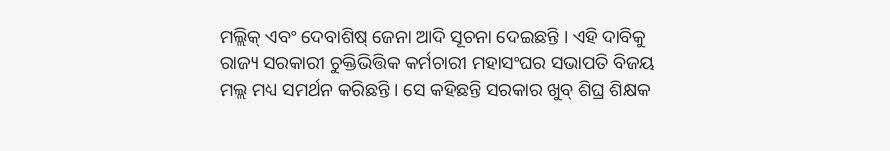ମଲ୍ଲିକ୍ ଏବଂ ଦେବାଶିଷ୍ ଜେନା ଆଦି ସୂଚନା ଦେଇଛନ୍ତି । ଏହି ଦାବିକୁ ରାଜ୍ୟ ସରକାରୀ ଚୁକ୍ତିଭିତ୍ତିକ କର୍ମଚାରୀ ମହାସଂଘର ସଭାପତି ବିଜୟ ମଲ୍ଲ ମଧ୍ୟ ସମର୍ଥନ କରିଛନ୍ତି । ସେ କହିଛନ୍ତି ସରକାର ଖୁବ୍ ଶିଘ୍ର ଶିକ୍ଷକ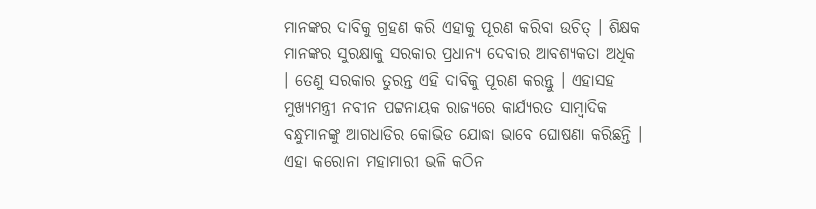ମାନଙ୍କର ଦାବିକୁ ଗ୍ରହଣ କରି ଏହାକୁ ପୂରଣ କରିବା ଉଚିତ୍ । ଶିକ୍ଷକ ମାନଙ୍କର ସୁରକ୍ଷାକୁ ସରକାର ପ୍ରଧାନ୍ୟ ଦେବାର ଆବଶ୍ୟକତା ଅଧିକ । ତେଣୁ ସରକାର ତୁରନ୍ତ ଏହି ଦାବିକୁ ପୂରଣ କରନ୍ତୁ । ଏହାସହ ମୁଖ୍ୟମନ୍ତ୍ରୀ ନବୀନ ପଟ୍ଟନାୟକ ରାଜ୍ୟରେ କାର୍ଯ୍ୟରତ ସାମ୍ବାଦିକ ବନ୍ଧୁମାନଙ୍କୁ ଆଗଧାଡିର କୋଭିଡ ଯୋଦ୍ଧା ଭାବେ ଘୋଷଣା କରିଛନ୍ତି । ଏହା କରୋନା ମହାମାରୀ ଭଳି କଠିନ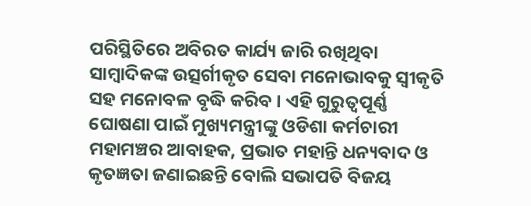ପରିସ୍ଥିତିରେ ଅବିରତ କାର୍ଯ୍ୟ ଜାରି ରଖିଥିବା ସାମ୍ବାଦିକଙ୍କ ଉତ୍ସର୍ଗୀକୃତ ସେବା ମନୋଭାବକୁ ସ୍ୱୀକୃତି ସହ ମନୋବଳ ବୃଦ୍ଧି କରିବ । ଏହି ଗୁରୁତ୍ବପୂର୍ଣ୍ଣ ଘୋଷଣା ପାଇଁ ମୁଖ୍ୟମନ୍ତ୍ରୀଙ୍କୁ ଓଡିଶା କର୍ମଚାରୀ ମହାମଞ୍ଚର ଆବାହକ, ପ୍ରଭାତ ମହାନ୍ତି ଧନ୍ୟବାଦ ଓ କୃତଜ୍ଞତା ଜଣାଇଛନ୍ତି ବୋଲି ସଭାପତି ବିଜୟ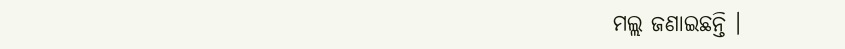ମଲ୍ଲ ଜଣାଇଛନ୍ତି ।